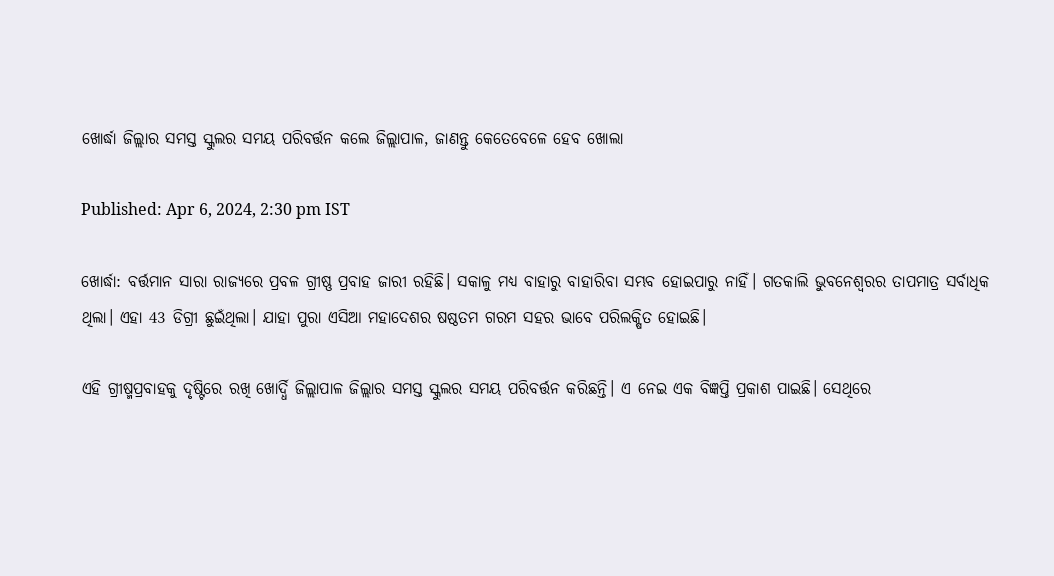ଖୋର୍ଦ୍ଧା ଜିଲ୍ଲାର ସମସ୍ତ ସ୍କୁଲର ସମୟ ପରିବର୍ତ୍ତନ କଲେ ଜିଲ୍ଲାପାଳ, ଜାଣନ୍ତୁ କେତେବେଳେ ହେବ ଖୋଲା

Published: Apr 6, 2024, 2:30 pm IST

ଖୋର୍ଦ୍ଧା: ବର୍ତ୍ତମାନ ସାରା ରାଜ୍ୟରେ ପ୍ରବଳ ଗ୍ରୀଷ୍ଣ ପ୍ରବାହ ଜାରୀ ରହିଛି। ସକାଳୁ ମଧ୍ୟ ବାହାରୁ ବାହାରିବା ସମ୍ଭବ ହୋଇପାରୁ ନାହିଁ। ଗତକାଲି ଭୁବନେଶ୍ବରର ତାପମାତ୍ର ସର୍ବାଧିକ ଥିଲା। ଏହା 43 ଡିଗ୍ରୀ ଛୁଇଁଥିଲା। ଯାହା ପୁରା ଏସିଆ ମହାଦେଶର ଷଷ୍ଠତମ ଗରମ ସହର ଭାବେ ପରିଲକ୍ଷିତ ହୋଇଛି।

ଏହି ଗ୍ରୀଷ୍ମପ୍ରବାହକୁ ଦୃଷ୍ଟିରେ ରଖି ଖୋର୍ଦ୍ଧି ଜିଲ୍ଲାପାଳ ଜିଲ୍ଲାର ସମସ୍ତ ସ୍କୁଲର ସମୟ ପରିବର୍ତ୍ତନ କରିଛନ୍ତି। ଏ ନେଇ ଏକ ବିଜ୍ଞପ୍ତି ପ୍ରକାଶ ପାଇଛି। ସେଥିରେ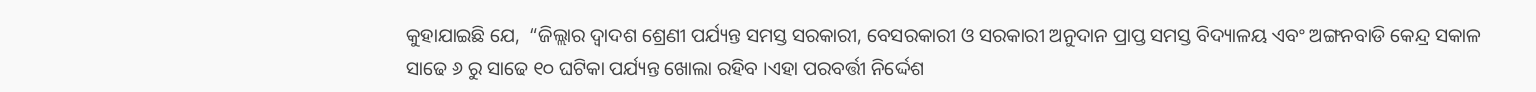କୁହାଯାଇଛି ଯେ,  “ଜିଲ୍ଲାର ଦ୍ୱାଦଶ ଶ୍ରେଣୀ ପର୍ଯ୍ୟନ୍ତ ସମସ୍ତ ସରକାରୀ, ବେସରକାରୀ ଓ ସରକାରୀ ଅନୁଦାନ ପ୍ରାପ୍ତ ସମସ୍ତ ବିଦ୍ୟାଳୟ ଏବଂ ଅଙ୍ଗନବାଡି କେନ୍ଦ୍ର ସକାଳ ସାଢେ ୬ ରୁ ସାଢେ ୧୦ ଘଟିକା ପର୍ଯ୍ୟନ୍ତ ଖୋଲା ରହିବ ।ଏହା ପରବର୍ତ୍ତୀ ନିର୍ଦ୍ଦେଶ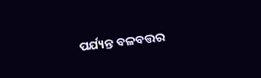ପର୍ଯ୍ୟନ୍ତ ବଳବତ୍ତର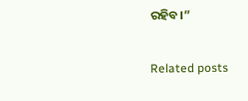ରହିବ।”

Related posts